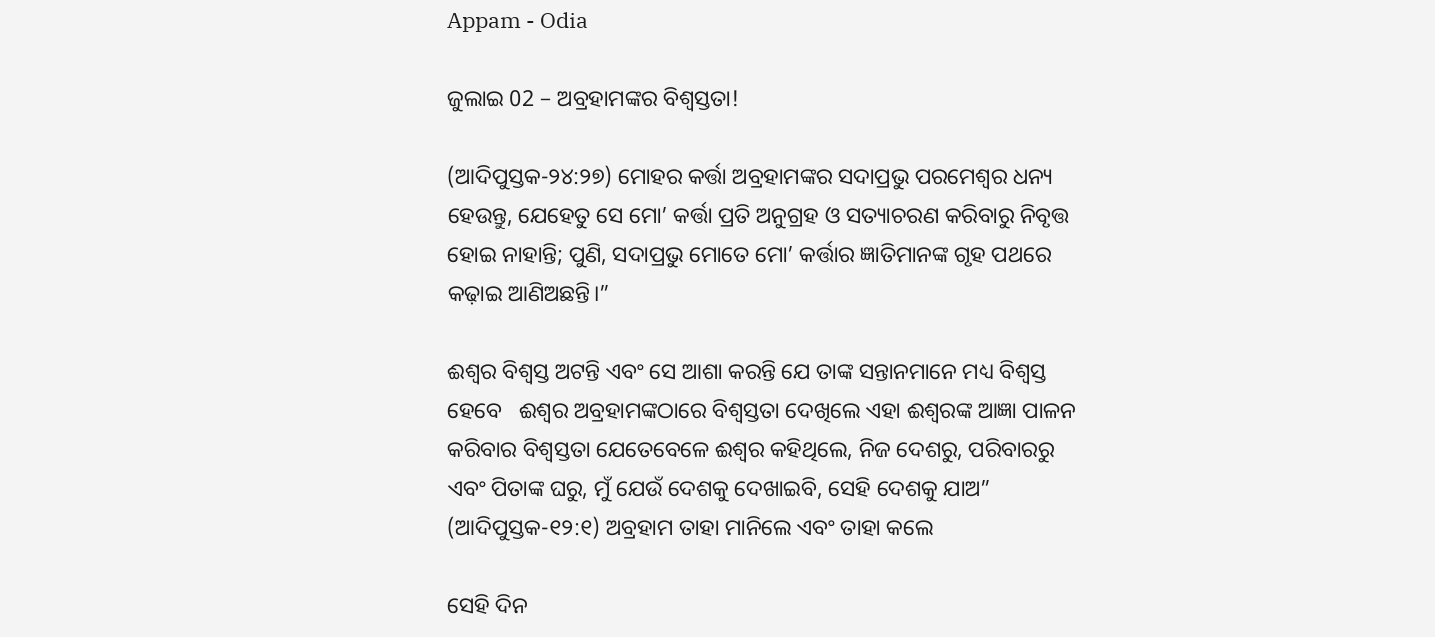Appam - Odia

ଜୁଲାଇ 02 – ଅବ୍ରହାମଙ୍କର ବିଶ୍ୱସ୍ତତା!

(ଆଦିପୁସ୍ତକ-୨୪:୨୭) ମୋହର କର୍ତ୍ତା ଅବ୍ରହାମଙ୍କର ସଦାପ୍ରଭୁ ପରମେଶ୍ୱର ଧନ୍ୟ ହେଉନ୍ତୁ, ଯେହେତୁ ସେ ମୋ’ କର୍ତ୍ତା ପ୍ରତି ଅନୁଗ୍ରହ ଓ ସତ୍ୟାଚରଣ କରିବାରୁ ନିବୃତ୍ତ ହୋଇ ନାହାନ୍ତି; ପୁଣି, ସଦାପ୍ରଭୁ ମୋତେ ମୋ’ କର୍ତ୍ତାର ଜ୍ଞାତିମାନଙ୍କ ଗୃହ ପଥରେ କଢ଼ାଇ ଆଣିଅଛନ୍ତି।”

ଈଶ୍ବର ବିଶ୍ୱସ୍ତ ଅଟନ୍ତି ଏବଂ ସେ ଆଶା କରନ୍ତି ଯେ ତାଙ୍କ ସନ୍ତାନମାନେ ମଧ୍ୟ ବିଶ୍ୱସ୍ତ ହେବେ   ଈଶ୍ବର ଅବ୍ରହାମଙ୍କଠାରେ ବିଶ୍ୱସ୍ତତା ଦେଖିଲେ ଏହା ଈଶ୍ବରଙ୍କ ଆଜ୍ଞା ପାଳନ କରିବାର ବିଶ୍ୱସ୍ତତା ଯେତେବେଳେ ଈଶ୍ବର କହିଥିଲେ, ନିଜ ଦେଶରୁ, ପରିବାରରୁ ଏବଂ ପିତାଙ୍କ ଘରୁ, ମୁଁ ଯେଉଁ ଦେଶକୁ ଦେଖାଇବି, ସେହି ଦେଶକୁ ଯାଅ” (ଆଦିପୁସ୍ତକ-୧୨:୧) ଅବ୍ରହାମ ତାହା ମାନିଲେ ଏବଂ ତାହା କଲେ

ସେହି ଦିନ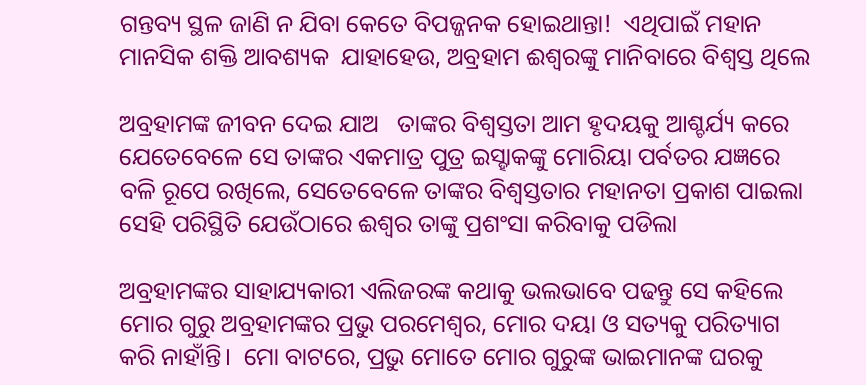ଗନ୍ତବ୍ୟ ସ୍ଥଳ ଜାଣି ନ ଯିବା କେତେ ବିପଜ୍ଜନକ ହୋଇଥାନ୍ତା!  ଏଥିପାଇଁ ମହାନ ମାନସିକ ଶକ୍ତି ଆବଶ୍ୟକ  ଯାହାହେଉ, ଅବ୍ରହାମ ଈଶ୍ବରଙ୍କୁ ମାନିବାରେ ବିଶ୍ୱସ୍ତ ଥିଲେ

ଅବ୍ରହାମଙ୍କ ଜୀବନ ଦେଇ ଯାଅ   ତାଙ୍କର ବିଶ୍ୱସ୍ତତା ଆମ ହୃଦୟକୁ ଆଶ୍ଚର୍ଯ୍ୟ କରେ ଯେତେବେଳେ ସେ ତାଙ୍କର ଏକମାତ୍ର ପୁତ୍ର ଇସ୍ହାକଙ୍କୁ ମୋରିୟା ପର୍ବତର ଯଜ୍ଞରେ ବଳି ରୂପେ ରଖିଲେ, ସେତେବେଳେ ତାଙ୍କର ବିଶ୍ୱସ୍ତତାର ମହାନତା ପ୍ରକାଶ ପାଇଲା ସେହି ପରିସ୍ଥିତି ଯେଉଁଠାରେ ଈଶ୍ବର ତାଙ୍କୁ ପ୍ରଶଂସା କରିବାକୁ ପଡିଲା

ଅବ୍ରହାମଙ୍କର ସାହାଯ୍ୟକାରୀ ଏଲିଜରଙ୍କ କଥାକୁ ଭଲଭାବେ ପଢନ୍ତୁ ସେ କହିଲେ ମୋର ଗୁରୁ ଅବ୍ରହାମଙ୍କର ପ୍ରଭୁ ପରମେଶ୍ୱର, ମୋର ଦୟା ଓ ସତ୍ୟକୁ ପରିତ୍ୟାଗ କରି ନାହାଁନ୍ତି।  ମୋ ବାଟରେ, ପ୍ରଭୁ ମୋତେ ମୋର ଗୁରୁଙ୍କ ଭାଇମାନଙ୍କ ଘରକୁ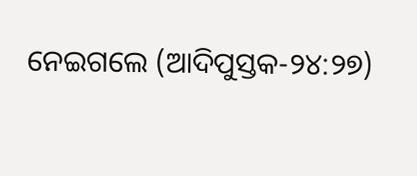ନେଇଗଲେ (ଆଦିପୁସ୍ତକ-୨୪:୨୭)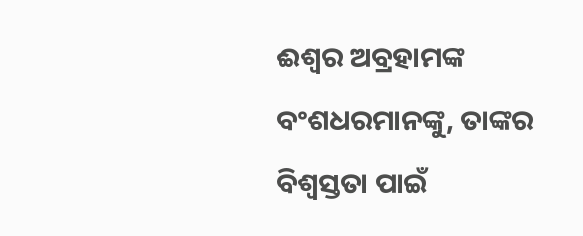ଈଶ୍ବର ଅବ୍ରହାମଙ୍କ ବଂଶଧରମାନଙ୍କୁ, ତାଙ୍କର ବିଶ୍ୱସ୍ତତା ପାଇଁ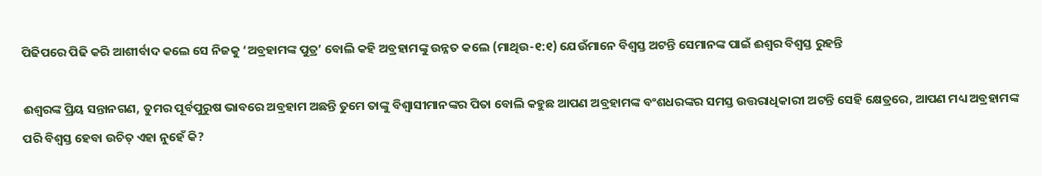ପିଢିପରେ ପିଢି କରି ଆଶୀର୍ବାଦ କଲେ ସେ ନିଜକୁ ‘ଅବ୍ରହାମଙ୍କ ପୁତ୍ର’ ବୋଲି କହି ଅବ୍ରହାମଙ୍କୁ ଉନ୍ନତ କଲେ (ମାଥିଉ-୧:୧) ଯେଉଁମାନେ ବିଶ୍ୱସ୍ତ ଅଟନ୍ତି ସେମାନଙ୍କ ପାଇଁ ଈଶ୍ବର ବିଶ୍ୱସ୍ତ ରୁହନ୍ତି

ଈଶ୍ବରଙ୍କ ପ୍ରିୟ ସନ୍ତାନଗଣ, ତୁମର ପୂର୍ବପୁରୁଷ ଭାବରେ ଅବ୍ରହାମ ଅଛନ୍ତି ତୁମେ ତାଙ୍କୁ ବିଶ୍ୱାସୀମାନଙ୍କର ପିତା ବୋଲି କହୁଛ ଆପଣ ଅବ୍ରହାମଙ୍କ ବଂଶଧରଙ୍କର ସମସ୍ତ ଉତ୍ତରାଧିକାରୀ ଅଟନ୍ତି ସେହି କ୍ଷେତ୍ରରେ, ଆପଣ ମଧ୍ୟ ଅବ୍ରହାମଙ୍କ ପରି ବିଶ୍ୱସ୍ତ ହେବା ଉଚିତ୍ ଏହା ନୁହେଁ କି?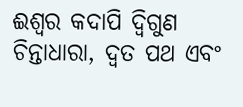ଈଶ୍ଵର କଦାପି ଦ୍ୱିଗୁଣ ଚିନ୍ତାଧାରା, ଦ୍ୱତ ପଥ ଏବଂ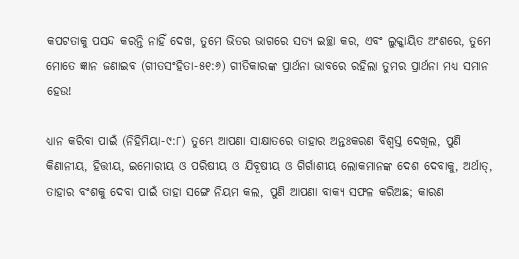କପଟତାକୁ ପସନ୍ଦ କରନ୍ତି ନାହିଁ ଦେଖ, ତୁମେ ଭିତର ଭାଗରେ ସତ୍ୟ ଇଚ୍ଛା କର, ଏବଂ ଲୁକ୍କାୟିତ ଅଂଶରେ, ତୁମେ ମୋତେ ଜ୍ଞାନ ଜଣାଇବ (ଗୀତସଂହିତା-୫୧:୬) ଗୀତିକାରଙ୍କ ପ୍ରାର୍ଥନା ଭାବରେ ରହିଲା ତୁମର ପ୍ରାର୍ଥନା ମଧ୍ୟ ସମାନ ହେଉ!

ଧ୍ୟାନ କରିବା ପାଇଁ (ନିହିମିୟା-୯:୮) ତୁମ୍ଭେ ଆପଣା ସାକ୍ଷାତରେ ତାହାର ଅନ୍ତଃକରଣ ବିଶ୍ୱସ୍ତ ଦେଖିଲ, ପୁଣି କିଣାନୀୟ, ହିତ୍ତୀୟ, ଇମୋରୀୟ ଓ ପରିଷୀୟ ଓ ଯିବୂଷୀୟ ଓ ଗିର୍ଗାଶୀୟ ଲୋକମାନଙ୍କ ଦେଶ ଦେବାକୁ, ଅର୍ଥାତ୍‍, ତାହାର ବଂଶକୁ ଦେବା ପାଇଁ ତାହା ସଙ୍ଗେ ନିୟମ କଲ, ପୁଣି ଆପଣା ବାକ୍ୟ ସଫଳ କରିଅଛ; କାରଣ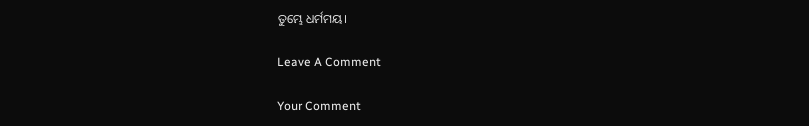ତୁମ୍ଭେ ଧର୍ମମୟ।

Leave A Comment

Your Comment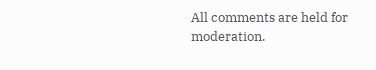All comments are held for moderation.